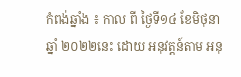កំពង់ឆ្នាំង ៖ កាល ពី ថ្ងៃទី១៤ ខែមិថុនា ឆ្នាំ ២០២២នេះ ដោយ អនុវត្តន៍តាម អនុ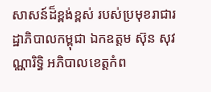សាសន៍ដ៏ខ្ពង់ខ្ពស់ របស់ប្រមុខរាជារដ្ឋាភិបាលកម្ពុជា ឯកឧត្តម ស៊ុន សុវណ្ណារិទ្ធិ អភិបាលខេត្តកំព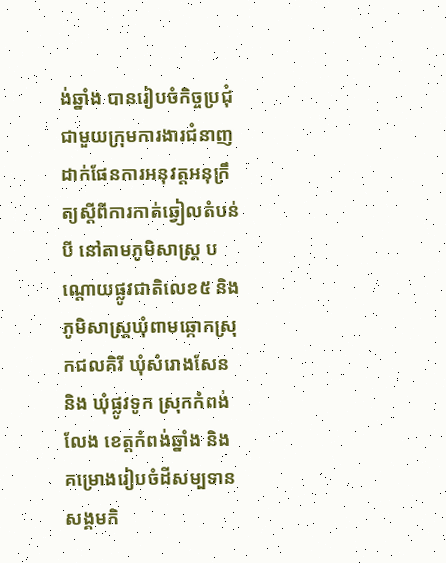ង់ឆ្នាំង បានរៀបចំកិច្ចប្រជុំជាមួយក្រុមការងារជំនាញ ដាក់ផែនការអនុវត្តអនុក្រឹត្យស្តីពីការកាត់ឆ្វៀលតំបន់បី នៅតាមភូមិសាស្រ្ត បណ្តោយផ្លូវជាតិលេខ៥ និង ភូមិសាស្រ្តឃុំពាមឆ្កោកស្រុកជលគិរី ឃុំសំរោងសែន និង ឃុំផ្លូវទូក ស្រុកកំពង់លែង ខេត្តកំពង់ឆ្នាំង និង គម្រោងរៀបចំដីសម្បទានសង្គមកិ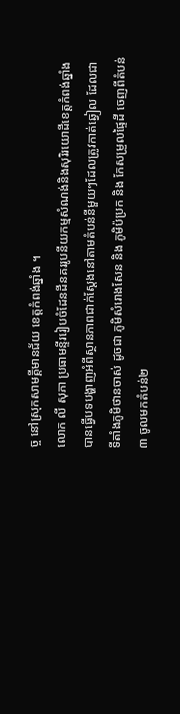ច្ច នៅស្រុកសាមគ្គីមានជ័យ ខេត្តកំពង់ឆ្នាំង ។
លោក លី សុភា ប្រធាមន្ទីររៀបចំដែនដីនគររូបនីយកម្មសំណង់និងសុរិរយោដីខេត្តកំពង់ឆ្នាំង បានធ្វើបទបង្ហាញអំពីស្ថានភាពជាក់ស្តែងនៅតាមតំបន់នីមួយៗដែលត្រូវកាត់ឆ្វៀល ដែលជាទីតាំងភូមិថានចាស់ ដូចជា ភូមិសំរោងសែន និង ភូមិប៉ប្រក និង កែសម្រួលផ្ទៃដី ចេញពីតំបន់៣ ចូលមកតំបន់២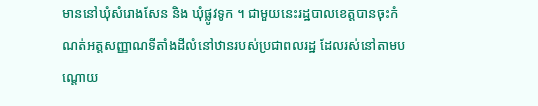មាននៅឃុំសំរោងសែន និង ឃុំផ្លូវទូក ។ ជាមួយនេះរដ្ឋបាលខេត្តបានចុះកំណត់អត្តសញ្ញាណទីតាំងដីលំនៅឋានរបស់ប្រជាពលរដ្ឋ ដែលរស់នៅតាមបណ្តោយ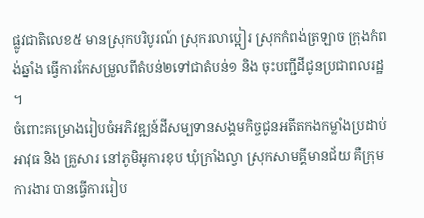ផ្លូវជាតិលេខ៥ មានស្រុកបរិបូរណ៍ ស្រុករលាប្អៀរ ស្រុកកំពង់ត្រឡាច ក្រុងកំពង់ឆ្នាំង ធ្វើការកែសម្រួលពីតំបន់២ទៅជាតំបន់១ និង ចុះបញ្ជីដីជូនប្រជាពលរដ្ឋ ។
ចំពោះគម្រោងរៀបចំអភិវឌ្ឍន៍ដីសម្បទានសង្គមកិច្ចជូនអតីតកងកម្លាំងប្រដាប់អាវុធ និង គ្រួសារ នៅភូមិអូការខុប ឃុំក្រាំងល្វា ស្រុកសាមគ្គីមានជ័យ គឺក្រុមការងារ បានធ្វើការរៀប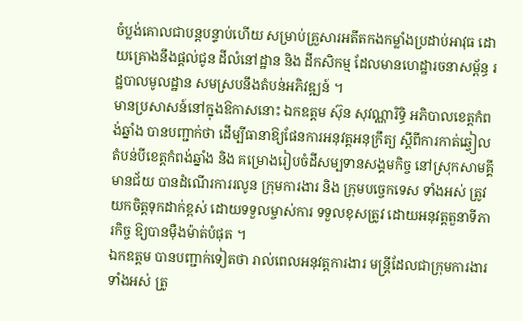ចំប្លង់គោលជាបន្តបន្ទាប់ហើយ សម្រាប់គ្រួសារអតីតកងកម្លាំងប្រដាប់អាវុធ ដោយគ្រោងនឹងផ្តល់ជូន ដីលំនៅដ្ឋាន និង ដីកសិកម្ម ដែលមានហេដ្ឋារចនាសម្ព័ន្ធ រដ្ឋបាលមូលដ្ឋាន សមស្របនឹងតំបន់អភិវឌ្ឍន៍ ។
មានប្រសាសន៍នៅក្នុងឱកាសនោះ ឯកឧត្តម ស៊ុន សុវណ្ណារិទ្ធិ អភិបាលខេត្តកំពង់ឆ្នាំង បានបញ្ជាក់ថា ដើម្បីធានាឱ្យផែនការអនុវត្តអនុក្រឹត្យ ស្តីពីការកាត់ឆ្វៀលតំបន់បីខេត្តកំពង់ឆ្នាំង និង គម្រោងរៀបចំដីសម្បទានសង្គមកិច្ច នៅស្រុកសាមគ្គីមានជ័យ បានដំណើរការរលូន ក្រុមការងារ និង ក្រុមបច្ចេកទេស ទាំងអស់ ត្រូវយកចិត្តទុកដាក់ខ្ពស់ ដោយទទួលម្ចាស់ការ ទទួលខុសត្រូវ ដោយអនុវត្តតួនាទីភារកិច្ច ឱ្យបានម៉ឺងម៉ាត់បំផុត ។
ឯកឧត្តម បានបញ្ជាក់ទៀតថា រាល់ពេលអនុវត្តការងារ មន្រ្តីដែលជាក្រុមការងារទាំងអស់ ត្រូ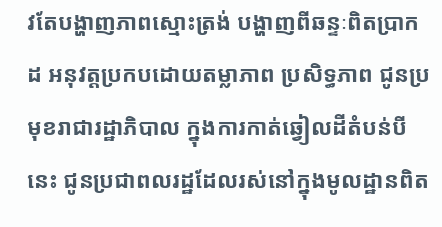វតែបង្ហាញភាពស្មោះត្រង់ បង្ហាញពីឆន្ទៈពិតប្រាកដ អនុវត្តប្រកបដោយតម្លាភាព ប្រសិទ្ធភាព ជូនប្រមុខរាជារដ្ឋាភិបាល ក្នុងការកាត់ឆ្វៀលដីតំបន់បីនេះ ជូនប្រជាពលរដ្ឋដែលរស់នៅក្នុងមូលដ្ឋានពិត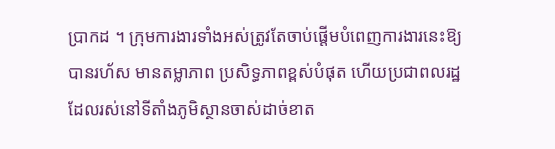ប្រាកដ ។ ក្រុមការងារទាំងអស់ត្រូវតែចាប់ផ្តើមបំពេញការងារនេះឱ្យបានរហ័ស មានតម្លាភាព ប្រសិទ្ធភាពខ្ពស់បំផុត ហើយប្រជាពលរដ្ឋដែលរស់នៅទីតាំងភូមិស្ថានចាស់ដាច់ខាត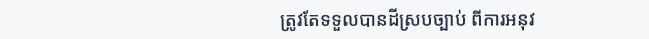ត្រូវតែទទួលបានដីស្របច្បាប់ ពីការអនុវ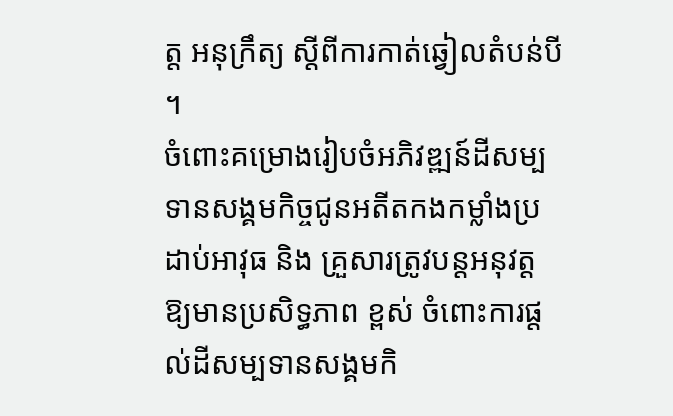ត្ត អនុក្រឹត្យ ស្តីពីការកាត់ឆ្វៀលតំបន់បី ។
ចំពោះគម្រោងរៀបចំអភិវឌ្ឍន៍ដីសម្បទានសង្គមកិច្ចជូនអតីតកងកម្លាំងប្រដាប់អាវុធ និង គ្រួសារត្រូវបន្តអនុវត្តឱ្យមានប្រសិទ្ធភាព ខ្ពស់ ចំពោះការផ្តល់ដីសម្បទានសង្គមកិ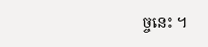ច្ចនេះ ។